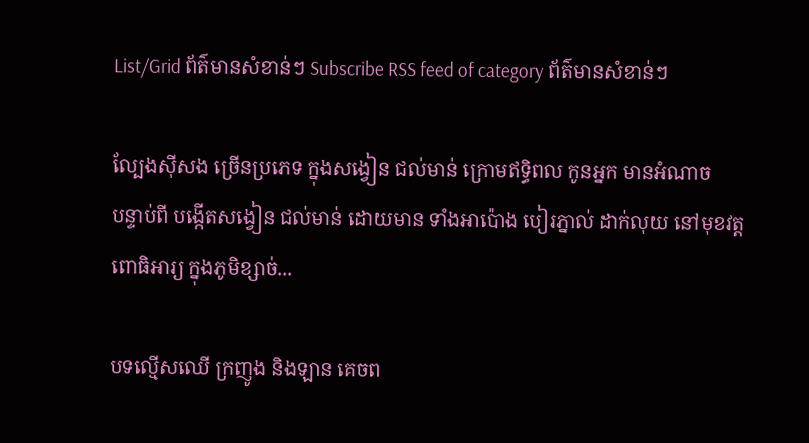List/Grid ព័ត៌មានសំខាន់ៗ Subscribe RSS feed of category ព័ត៌មានសំខាន់ៗ

ល្បែងស៊ីសង ច្រើនប្រភេទ ក្នុងសង្វៀន ជល់មាន់ ក្រោមឥទ្ធិពល កូនអ្នក មានអំណាច
បន្ទាប់ពី បង្កើតសង្វៀន ជល់មាន់ ដោយមាន ទាំងអាប៉ោង បៀរភ្នាល់ ដាក់លុយ នៅមុខវត្ត ពោធិអារ្យ ក្នុងភូមិខ្សាច់...

បទល្មើសឈើ ក្រញូង និងឡាន គេចព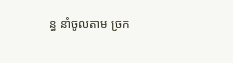ន្ធ នាំចូលតាម ច្រក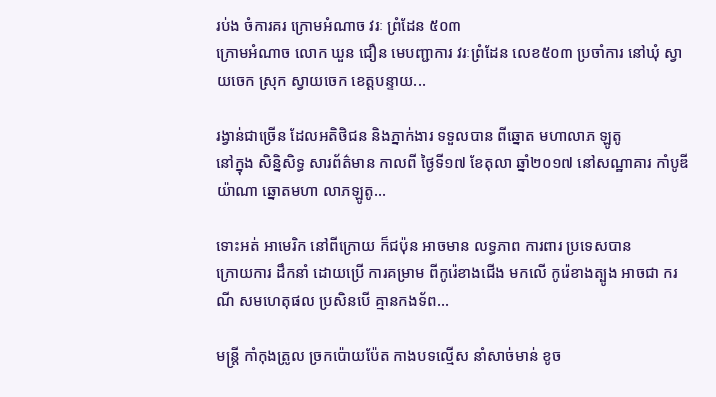រប់ង ចំការគរ ក្រោមអំណាច វរៈ ព្រំដែន ៥០៣
ក្រោមអំណាច លោក ឃួន ជឿន មេបញ្ជាការ វរៈព្រំដែន លេខ៥០៣ ប្រចាំការ នៅឃុំ ស្វាយចេក ស្រុក ស្វាយចេក ខេត្តបន្ទាយ...

រង្វាន់ជាច្រើន ដែលអតិថិជន និងភ្នាក់ងារ ទទួលបាន ពីឆ្នោត មហាលាភ ឡូតូ
នៅក្នុង សិន្និសិទ្ធ សារព័ត៌មាន កាលពី ថ្ងៃទី១៧ ខែតុលា ឆ្នាំ២០១៧ នៅសណ្ឋាគារ កាំបូឌីយ៉ាណា ឆ្នោតមហា លាភឡូតូ...

ទោះអត់ អាមេរិក នៅពីក្រោយ ក៏ជប៉ុន អាចមាន លទ្ធភាព ការពារ ប្រទេសបាន
ក្រោយការ ដឹកនាំ ដោយប្រើ ការគម្រាម ពីកូរ៉េខាងជើង មកលើ កូរ៉េខាងត្បូង អាចជា ករណី សមហេតុផល ប្រសិនបើ គ្មានកងទ័ព...

មន្ត្រី កាំកុងត្រូល ច្រកប៉ោយប៉ែត កាងបទល្មើស នាំសាច់មាន់ ខូច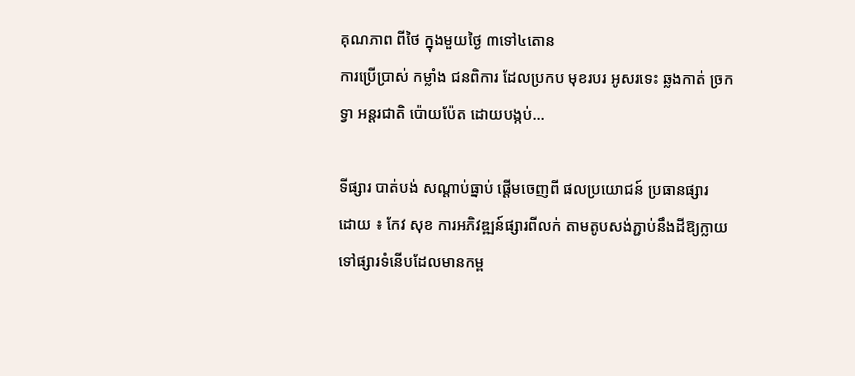គុណភាព ពីថៃ ក្នុងមួយថ្ងៃ ៣ទៅ៤តោន
ការប្រើប្រាស់ កម្លាំង ជនពិការ ដែលប្រកប មុខរបរ អូសរទេះ ឆ្លងកាត់ ច្រកទ្វា អន្តរជាតិ ប៉ោយប៉ែត ដោយបង្កប់...

ទីផ្សារ បាត់បង់ សណ្តាប់ធ្នាប់ ផ្តើមចេញពី ផលប្រយោជន៍ ប្រធានផ្សារ
ដោយ ៖ កែវ សុខ ការអភិវឌ្ឍន៍ផ្សារពីលក់ តាមតូបសង់ភ្ជាប់នឹងដីឱ្យក្លាយ ទៅផ្សារទំនើបដែលមានកម្ព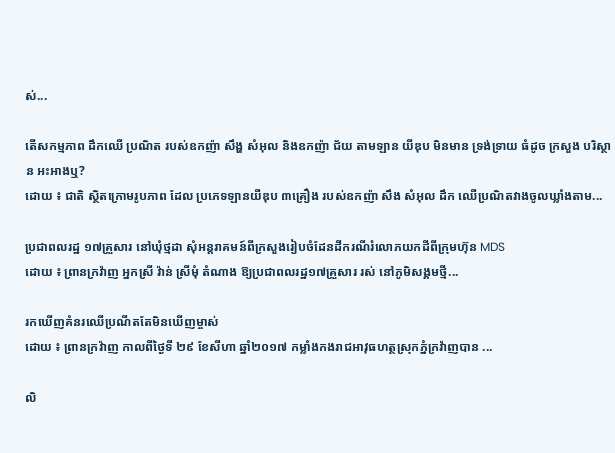ស់...

តើសកម្មភាព ដឹកឈើ ប្រណិត របស់ឧកញ៉ា សឹង្ហ សំអុល និងឧកញ៉ា ជ័យ តាមឡាន យីឌុប មិនមាន ទ្រង់ទ្រាយ ធំដូច ក្រសួង បរិស្ថាន អះអាងឬ?
ដោយ ៖ ជាតិ ស្ថិតក្រោមរូបភាព ដែល ប្រភេទឡានយីឌុប ៣គ្រឿង របស់ឧកញ៉ា សឹង សំអុល ដឹក ឈើប្រណិតវាងចូលឃ្លាំងតាម...

ប្រជាពលរដ្ឋ ១៧គ្រួសារ នៅឃុំថ្មដា សុំអន្តរាគមន៍ពីក្រសួងរៀបចំដែនដីករណីរំលោភយកដីពីក្រុមហ៊ុន MDS
ដោយ ៖ ព្រានក្រវ៉ាញ អ្នកស្រី វ៉ាន់ ស្រីមុំ តំណាង ឱ្យប្រជាពលរដ្ឋ១៧គ្រួសារ រស់ នៅភូមិសង្គមថ្មី...

រកឃើញគំនរឈើប្រណីតតែមិនឃើញម្ចាស់
ដោយ ៖ ព្រានក្រវ៉ាញ កាលពីថ្ងៃទី ២៩ ខែសីហា ឆ្នាំ២០១៧ កម្លាំងកងរាជអាវុធហត្ថស្រុកភ្នំក្រវ៉ាញបាន ...

លិ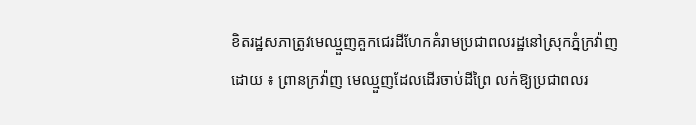ខិតរដ្ឋសភាត្រូវមេឈ្មួញគួកជេរដីហែកគំរាមប្រជាពលរដ្ឋនៅស្រុកភ្នំក្រវ៉ាញ
ដោយ ៖ ព្រានក្រវ៉ាញ មេឈ្មួញដែលដើរចាប់ដីព្រៃ លក់ឱ្យប្រជាពលរ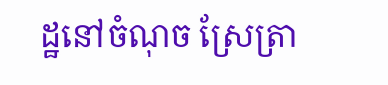ដ្ឋនៅចំណុច ស្រែត្រា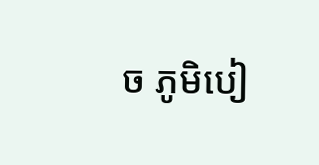ច ភូមិបៀ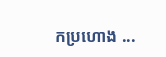កប្រហោង ...